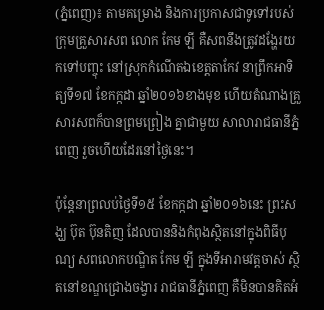(ភ្នំពេញ)៖ តាមគម្រោង និងការប្រកាសជាទូទៅរបស់ក្រុមគ្រួសារសព លោក កែម ឡី គឺសពនឹងត្រូវដង្ហែរយកទៅបញ្ចុះ នៅស្រុកកំណើតឯខេត្តតាកែវ នាព្រឹកអាទិត្យទី១៧ ខែកក្កដា ឆ្នាំ២០១៦ខាងមុខ ហើយតំណាងគ្រួសារសពក៏បានព្រមព្រៀង គ្នាជាមួយ សាលារាជធានីភ្នំពេញ រួចហើយដែរនៅថ្ងៃនេះ។

ប៉ុន្តែនាព្រលប់ថ្ងៃទី១៥ ខែកក្កដា ឆ្នាំ២០១៦នេះ ព្រះសង្ឃ ប៊ុត ប៊ុនតិញ ដែលបាននិងកំពុងស្ថិតនៅក្នុងពិធីបុណ្យ សពលោកបណ្ឌិត កែម ឡី ក្នុងទីអារាមវត្តចាស់ ស្ថិតនៅខណ្ឌជ្រោងចង្វារ រាជធានីភ្នំពេញ គឺមិនបានគិតអំ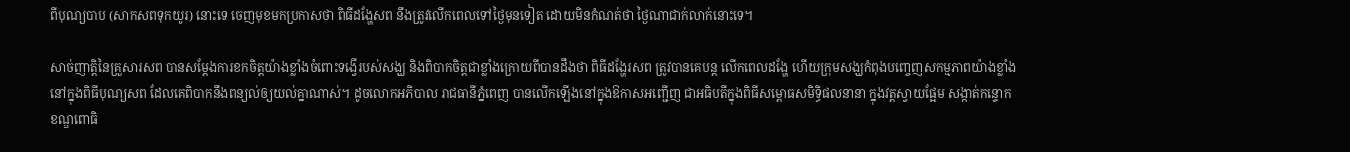ពីបុណ្យបាប (សាកសពទុកយូរ) នោះទេ ចេញមុខមកប្រកាសថា ពិធីដង្ហែសព នឹងត្រូវលើកពេលទៅថ្ងៃមុនទៀត ដោយមិនកំណត់ថា ថ្ងៃណាជាក់លាក់នោះទេ។

សាច់ញាត្តិនៃគ្រួសារសព បានសម្តែងការខកចិត្តយ៉ាងខ្លាំងចំពោះទង្វើរបស់សង្ឃ និងពិបាកចិត្តជាខ្លាំងក្រោយពីបានដឹងថា ពិធីដង្ហែរសព ត្រូវបានគេបន្ត លើកពេលដង្ហែ ហើយក្រុមសង្ឃកំពុងបញ្ចេញសកម្មភាពយ៉ាងខ្លាំងនៅក្នុងពិធីបុណ្យសព ដែលគេពិបាកនឹងពន្យល់ឲ្យយល់គ្នាណាស់។ ដូចលោកអភិបាល រាជធានីភ្នំពេញ បានលើកឡើងនៅក្នុងឱកាសអញ្ជើញ ជាអធិបតីក្នុងពិធីសម្ពោធសមិទ្ធិផលនានា ក្នុងវត្តស្វាយផ្អែម សង្កាត់កន្ទោក ខណ្ឌពោធិ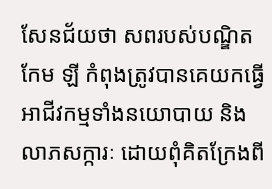សែនជ័យថា សពរបស់បណ្ឌិត កែម ឡី កំពុងត្រូវបានគេយកធ្វើអាជីវកម្មទាំងនយោបាយ និងលាភសក្ការៈ ដោយពុំគិតក្រែងពី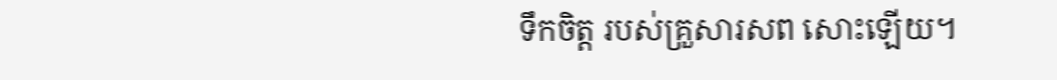ទឹកចិត្ត របស់គ្រួសារសព សោះឡើយ។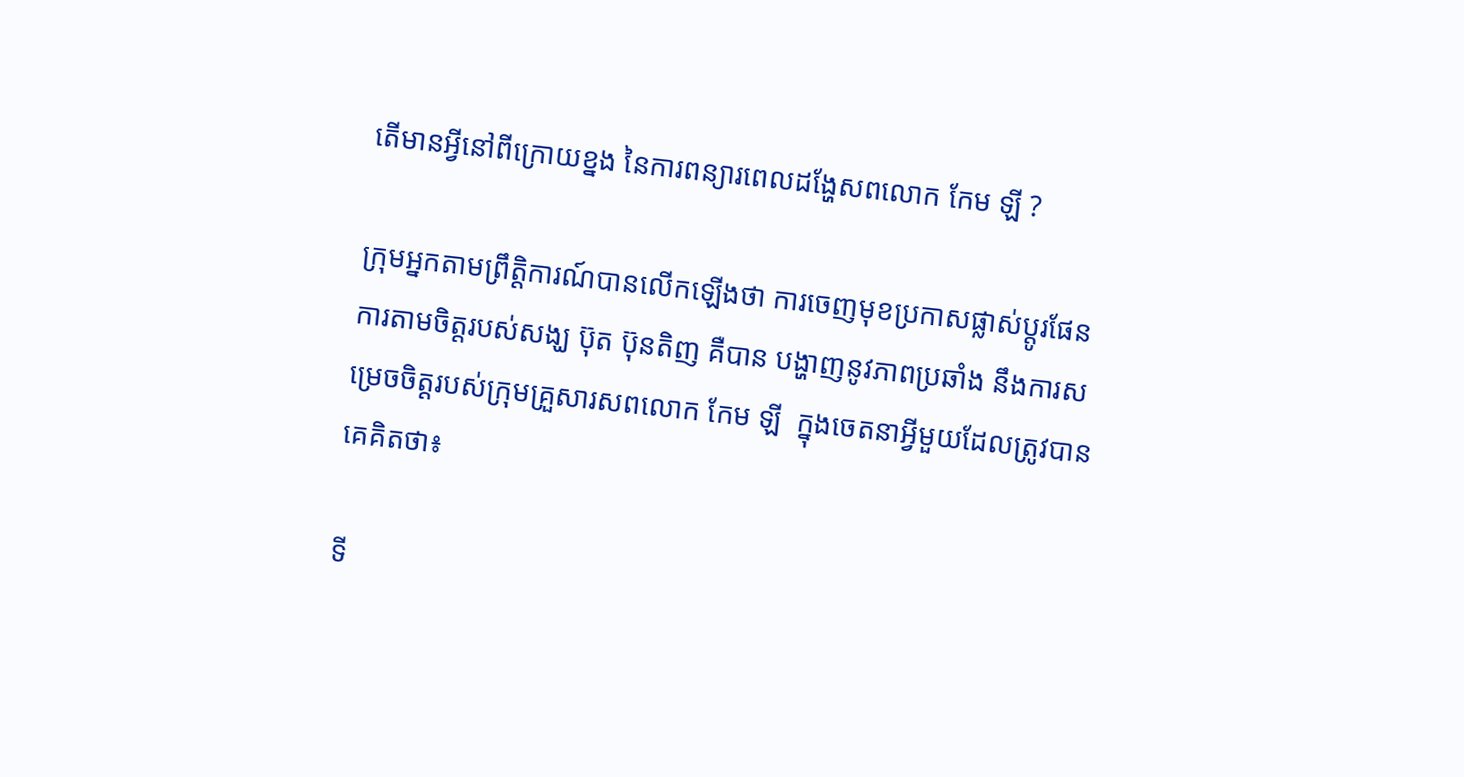តើមានអ្វីនៅពីក្រោយខ្នង នៃការពន្យារពេលដង្ហែសពលោក កែម ឡី ?

ក្រុមអ្នកតាមព្រឹត្តិការណ៍បានលើកឡើងថា ការចេញមុខប្រកាសផ្លាស់ប្តូរផែនការតាមចិត្តរបស់សង្ឃ ប៊ុត ប៊ុនតិញ គឺបាន បង្ហាញនូវភាពប្រឆាំង នឹងការសម្រេចចិត្តរបស់ក្រុមគ្រួសារសពលោក កែម ឡី  ក្នុងចេតនាអ្វីមួយដែលត្រូវបានគេគិតថា៖

ទី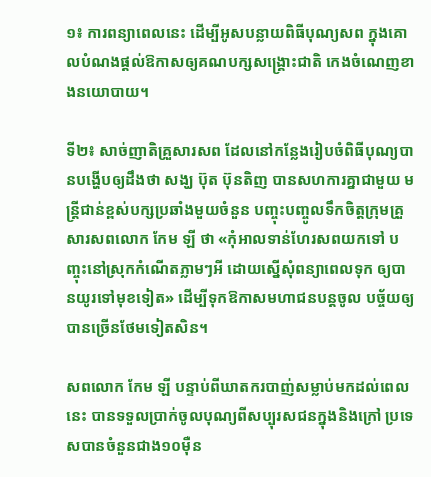១៖ ការពន្យាពេលនេះ ដើម្បីអូសបន្លាយពិធីបុណ្យសព ក្នុងគោលបំណងផ្តល់ឱកាសឲ្យគណបក្សសង្គ្រោះជាតិ កេងចំណេញខាងនយោបាយ។

ទី២៖ សាច់ញាតិគ្រួសារសព ដែលនៅកន្លែងរៀបចំពិធីបុណ្យបានបង្ហើបឲ្យដឹងថា សង្ឃ ប៊ុត ប៊ុនតិញ បានសហការគ្នាជាមួយ មន្ត្រីជាន់ខ្ពស់បក្សប្រឆាំងមួយចំនួន បញ្ចុះបញ្ចូលទឹកចិត្តក្រុមគ្រួសារសពលោក កែម ឡី ថា «កុំអាលទាន់ហែរសពយកទៅ បញ្ចុះនៅស្រុកកំណើតភ្លាមៗអី ដោយស្នើសុំពន្យាពេលទុក ឲ្យបានយូរទៅមុខទៀត» ដើម្បីទុកឱកាសមហាជនបន្តចូល បច្ច័យឲ្យបានច្រើនថែមទៀតសិន។

សពលោក កែម ឡី បន្ទាប់ពីឃាតករបាញ់សម្លាប់មកដល់ពេលនេះ បានទទួលប្រាក់ចូលបុណ្យពីសប្បុរសជនក្នុងនិងក្រៅ ប្រទេសបានចំនួនជាង១០ម៉ឺន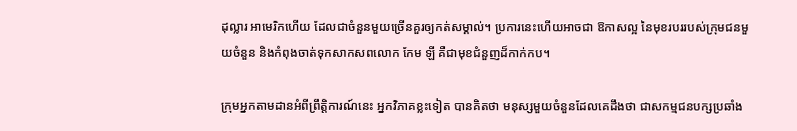ដុល្លារ អាមេរិកហើយ ដែលជាចំនួនមួយច្រើនគួរឲ្យកត់សម្គាល់។ ប្រការនេះហើយអាចជា ឱកាសល្អ នៃមុខរបររបស់ក្រុមជនមួយចំនួន និងកំពុងចាត់ទុកសាកសពលោក កែម ឡី គឺជាមុខជំនួញដ៏កាក់កប។

ក្រុមអ្នកតាមដានអំពីព្រឹត្តិការណ៍នេះ អ្នកវិភាគខ្លះទៀត បានគិតថា មនុស្សមួយចំនួនដែលគេដឹងថា ជាសកម្មជនបក្សប្រឆាំង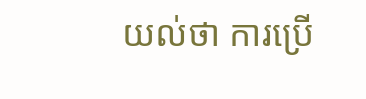យល់ថា ការប្រើ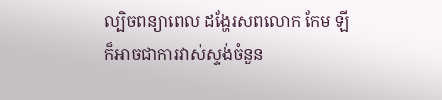ល្បិចពន្យាពេល ដង្ហែរសពលោក កែម ឡី ក៏អាចជាការវាស់ស្ទង់ចំនួន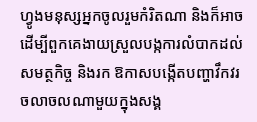ហ្វូងមនុស្សអ្នកចូលរួមកំរិតណា និងក៏អាចដើម្បីពួកគេងាយស្រួលបង្កការលំបាកដល់សមត្ថកិច្ច និងរក ឱកាសបង្កើតបញ្ហាវឹកវរចលាចលណាមួយក្នុងសង្គ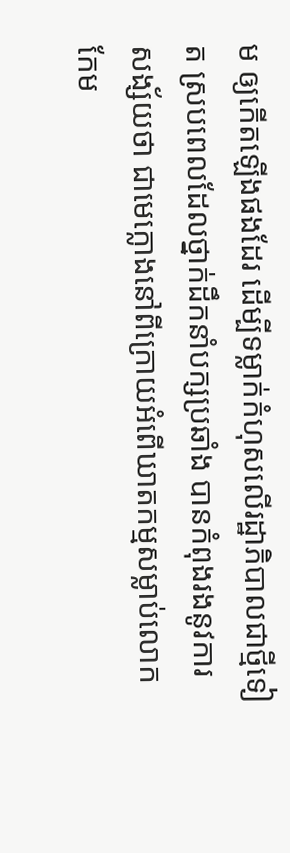ម ឲ្យកើតឡើងផងដែរ ដើម្បីទម្លាក់កំហុសលើរដ្ឋាភិបាលជាថ្មីទៀត ស្របពេលដែលថ្នាក់ដឹកនាំបក្សប្រឆាំង បានកំពុងរងនូវការ សង្ស័យថា ជាមេក្លោងនៅពីក្រោយអំពើឃាតកម្មសម្លាប់លោក កែម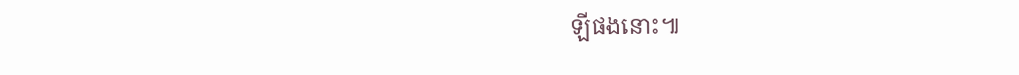ឡីផងនោះ៕